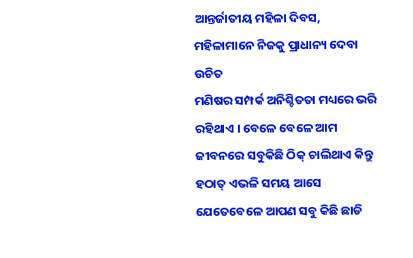ଆନ୍ତର୍ଜାତୀୟ ମହିଳା ଦିବସ, ମହିଳାମାନେ ନିଜକୁ ପ୍ରାଧାନ୍ୟ ଦେବା ଉଚିତ
ମଣିଷର ସମ୍ପର୍କ ଅନିଶ୍ଚିତତା ମଧ୍ୟରେ ଭରି ରହିଥାଏ । ବେଳେ ବେଳେ ଆମ ଜୀବନରେ ସବୁକିଛି ଠିକ୍ ଚାଲିଥାଏ କିନ୍ତୁ ହଠାତ୍ ଏଭଳି ସମୟ ଆସେ ଯେତେବେଳେ ଆପଣ ସବୁ କିଛି ଛାଡି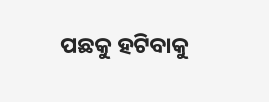ପଛକୁ ହଟିବାକୁ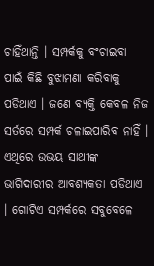ଚାହିଁଥାନ୍ତି । ସମ୍ପର୍କକୁ ବଂଚାଇବା ପାଇଁ କିଛି ବୁଝାମଣା କରିବାକୁ ପଡିଥାଏ । ଜଣେ ବ୍ୟକ୍ତି କେବଳ ନିଜ ସର୍ତରେ ସମ୍ପର୍କ ଚଳାଇପାରିବ ନାହିଁ । ଏଥିରେ ଉଭୟ ସାଥୀଙ୍କ ଭାଗିଦାରୀର ଆବଶ୍ୟକତା ପଡିଥାଏ । ଗୋଟିଏ ସମ୍ପର୍କରେ ସବୁବେଳେ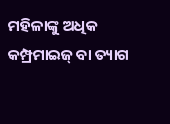ମହିଳାଙ୍କୁ ଅଧିକ କମ୍ପ୍ରମାଇଜ୍ ବା ତ୍ୟାଗ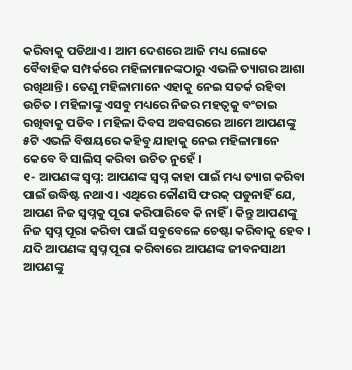କରିବାକୁ ପଡିଥାଏ । ଆମ ଦେଶରେ ଆଜି ମଧ୍ୟ ଲୋକେ ବୈବାହିକ ସମ୍ପର୍କରେ ମହିଳାମାନଙ୍କଠାରୁ ଏଭଳି ତ୍ୟାଗର ଆଶା ରଖିଥାନ୍ତି । ତେଣୁ ମହିଳାମାନେ ଏହାକୁ ନେଇ ସତର୍କ ରହିବା ଉଚିତ । ମହିଳାଙ୍କୁ ଏସବୁ ମଧ୍ୟରେ ନିଜର ମହତ୍ୱକୁ ବଂଚାଇ ରଖିବାକୁ ପଡିବ । ମହିଳା ଦିବସ ଅବସରରେ ଆମେ ଆପଣଙ୍କୁ ୫ଟି ଏଭଳି ବିଷୟରେ କହିବୁ ଯାହାକୁ ନେଇ ମହିଳାମାନେ କେବେ ବି ସାଲିସ୍ କରିବା ଉଚିତ ନୁହେଁ ।
୧- ଆପଣଙ୍କ ସ୍ୱପ୍ନ: ଆପଣଙ୍କ ସ୍ୱପ୍ନ କାହା ପାଇଁ ମଧ୍ୟ ତ୍ୟାଗ କରିବା ପାଇଁ ଉଦ୍ଧିଷ୍ଟ ନଥାଏ । ଏଥିରେ କୌଣସି ଫରକ୍ ପଡୁନାହିଁ ଯେ, ଆପଣ ନିଜ ସ୍ୱପ୍ନକୁ ପୂରା କରିପାରିବେ କି ନାହିଁ । କିନ୍ତୁ ଆପଣଙ୍କୁ ନିଜ ସ୍ୱପ୍ନ ପୂରା କରିବା ପାଇଁ ସବୁବେଳେ ଚେଷ୍ଟା କରିବାକୁ ହେବ । ଯଦି ଆପଣଙ୍କ ସ୍ୱପ୍ନ ପୂରା କରିବାରେ ଆପଣଙ୍କ ଜୀବନସାଥୀ ଆପଣଙ୍କୁ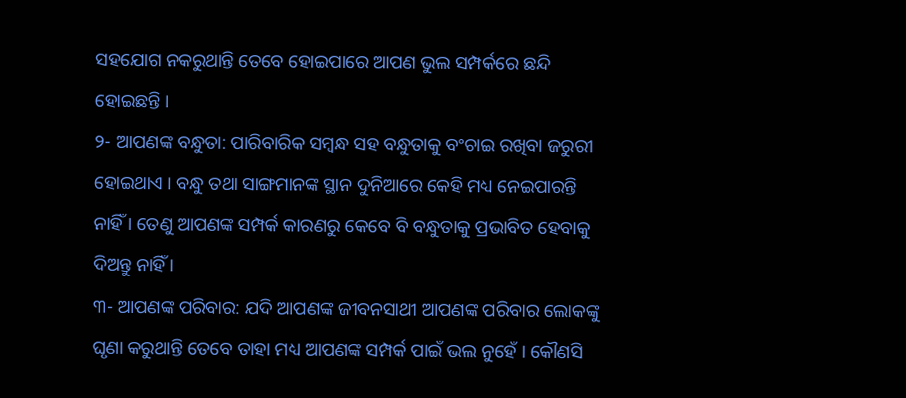ସହଯୋଗ ନକରୁଥାନ୍ତି ତେବେ ହୋଇପାରେ ଆପଣ ଭୁଲ ସମ୍ପର୍କରେ ଛନ୍ଦି ହୋଇଛନ୍ତି ।
୨- ଆପଣଙ୍କ ବନ୍ଧୁତା: ପାରିବାରିକ ସମ୍ବନ୍ଧ ସହ ବନ୍ଧୁତାକୁ ବଂଚାଇ ରଖିବା ଜରୁରୀ ହୋଇଥାଏ । ବନ୍ଧୁ ତଥା ସାଙ୍ଗମାନଙ୍କ ସ୍ଥାନ ଦୁନିଆରେ କେହି ମଧ୍ୟ ନେଇପାରନ୍ତି ନାହିଁ । ତେଣୁ ଆପଣଙ୍କ ସମ୍ପର୍କ କାରଣରୁ କେବେ ବି ବନ୍ଧୁତାକୁ ପ୍ରଭାବିତ ହେବାକୁ ଦିଅନ୍ତୁ ନାହିଁ ।
୩- ଆପଣଙ୍କ ପରିବାର: ଯଦି ଆପଣଙ୍କ ଜୀବନସାଥୀ ଆପଣଙ୍କ ପରିବାର ଲୋକଙ୍କୁ ଘୃଣା କରୁଥାନ୍ତି ତେବେ ତାହା ମଧ୍ୟ ଆପଣଙ୍କ ସମ୍ପର୍କ ପାଇଁ ଭଲ ନୁହେଁ । କୌଣସି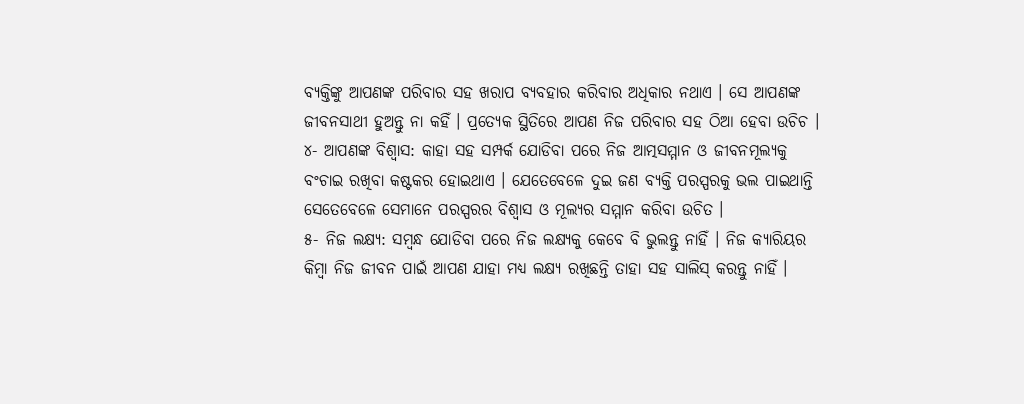ବ୍ୟକ୍ତିଙ୍କୁ ଆପଣଙ୍କ ପରିବାର ସହ ଖରାପ ବ୍ୟବହାର କରିବାର ଅଧିକାର ନଥାଏ । ସେ ଆପଣଙ୍କ ଜୀବନସାଥୀ ହୁଅନ୍ତୁ ନା କହିଁ । ପ୍ରତ୍ୟେକ ସ୍ଥିତିରେ ଆପଣ ନିଜ ପରିବାର ସହ ଠିଆ ହେବା ଉଚିଚ ।
୪- ଆପଣଙ୍କ ବିଶ୍ୱାସ: କାହା ସହ ସମ୍ପର୍କ ଯୋଡିବା ପରେ ନିଜ ଆତ୍ମସମ୍ମାନ ଓ ଜୀବନମୂଲ୍ୟକୁ ବଂଚାଇ ରଖିବା କଷ୍ଟକର ହୋଇଥାଏ । ଯେତେବେଳେ ଦୁଇ ଜଣ ବ୍ୟକ୍ତି ପରସ୍ପରକୁ ଭଲ ପାଇଥାନ୍ତି ସେତେବେଳେ ସେମାନେ ପରସ୍ପରର ବିଶ୍ୱାସ ଓ ମୂଲ୍ୟର ସମ୍ମାନ କରିବା ଉଚିତ ।
୫- ନିଜ ଲକ୍ଷ୍ୟ: ସମ୍ବନ୍ଧ ଯୋଡିବା ପରେ ନିଜ ଲକ୍ଷ୍ୟକୁ କେବେ ବି ଭୁଲନ୍ତୁ ନାହିଁ । ନିଜ କ୍ୟାରିୟର କିମ୍ବା ନିଜ ଜୀବନ ପାଇଁ ଆପଣ ଯାହା ମଧ୍ୟ ଲକ୍ଷ୍ୟ ରଖିଛନ୍ତି ତାହା ସହ ସାଲିସ୍ କରନ୍ତୁ ନାହିଁ ।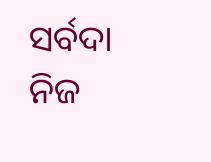ସର୍ବଦା ନିଜ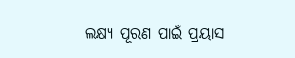ଲକ୍ଷ୍ୟ ପୂରଣ ପାଇଁ ପ୍ରୟାସ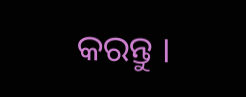କରନ୍ତୁ ।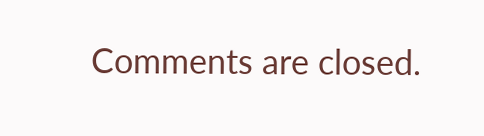Comments are closed.